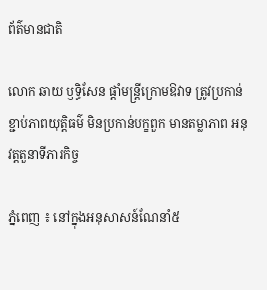ព័ត៌មានជាតិ

លោក ឆាយ ឫទ្ធិសែន ផ្ដាំមន្រ្តីក្រោមឱវាទ ត្រូវប្រកាន់ខ្ជាប់ភាពយុត្តិធម៌ មិនប្រកាន់បក្ខពួក មានតម្លាភាព អនុវត្តតួនាទីភារកិច្ច

ភ្នំពេញ ៖ នៅក្នុងអនុសាសន៍ណែនាំ៥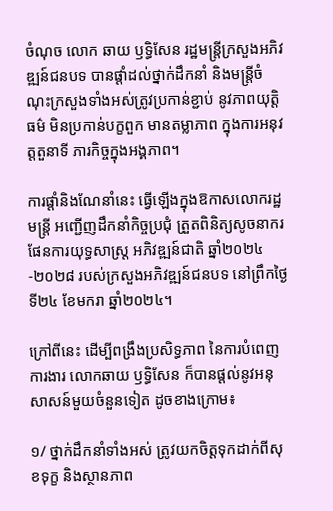ចំណុច លោក ឆាយ ឫទ្ធិសែន រដ្ឋមន្រ្ដីក្រសួងអភិវឌ្ឍន៍ជនបទ បានផ្ដាំដល់ថ្នាក់ដឹកនាំ និងមន្ដ្រីចំណុះក្រសួងទាំងអស់ត្រូវប្រកាន់ខ្ជាប់ នូវភាពយុត្តិធម៌ មិនប្រកាន់បក្ខពួក មានតម្លាភាព ក្នុងការអនុវត្តតួនាទី ភារកិច្ចក្នុងអង្គភាព។

ការផ្ដាំនិងណែនាំនេះ ធ្វើឡើងក្នុងឱកាសលោករដ្ឋមន្រ្តី អញ្ជើញដឹកនាំកិច្ចប្រជុំ ត្រួតពិនិត្យសូចនាករ ផែនការយុទ្ធសាស្រ្ដ អភិវឌ្ឍន៍ជាតិ ឆ្នាំ២០២៤-២០២៨ របស់ក្រសួងអភិវឌ្ឍន៍ជនបទ នៅព្រឹកថ្ងៃទី២៤ ខែមករា ឆ្នាំ២០២៤។

ក្រៅពីនេះ ដើម្បីពង្រឹងប្រសិទ្ធភាព នៃការបំពេញការងារ លោកឆាយ ឫទ្ធិសែន ក៏បានផ្ដល់នូវអនុសាសន៍មួយចំនួនទៀត ដូចខាងក្រោម៖

១/ ថ្នាក់ដឹកនាំទាំងអស់ ត្រូវយកចិត្តទុកដាក់ពីសុខទុក្ខ និងស្ថានភាព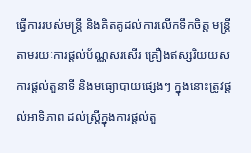ធ្វើការរបស់មន្ដ្រី និងគិតគូដល់ការលើកទឹកចិត្ត មន្ដ្រីតាមរយៈការផ្ដល់ប័ណ្ណសរសើរ គ្រឿងឥស្សរិយយស ការផ្ដល់តួនាទី និងមធ្យោបាយផ្សេងៗ ក្នុងនោះត្រូវផ្ដល់អាទិភាព ដល់ស្រ្ដីក្នុងការផ្ដល់តួ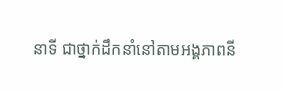នាទី ជាថ្នាក់ដឹកនាំនៅតាមអង្គភាពនី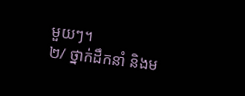មួយៗ។
២/ ថ្នាក់ដឹកនាំ និងម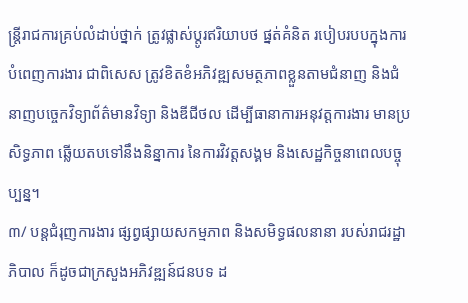ន្រ្ដីរាជការគ្រប់លំដាប់ថ្នាក់ ត្រូវផ្លាស់ប្ដូរឥរិយាបថ ផ្នត់គំនិត របៀបរបបក្នុងការបំពេញការងារ ជាពិសេស ត្រូវខិតខំអភិវឌ្ឍសមត្ថភាពខ្លួនតាមជំនាញ និងជំនាញបច្ចេកវិទ្យាព័ត៌មានវិទ្យា និងឌីជីថល ដើម្បីធានាការអនុវត្តការងារ មានប្រសិទ្ធភាព ឆ្លើយតបទៅនឹងនិន្នាការ នៃការវិវត្ដសង្គម និងសេដ្ឋកិច្ចនាពេលបច្ចុប្បន្ន។
៣/ បន្ដជំរុញការងារ ផ្សព្វផ្សាយសកម្មភាព និងសមិទ្ធផលនានា របស់រាជរដ្ឋាភិបាល ក៏ដូចជាក្រសួងអភិវឌ្ឍន៍ជនបទ ដ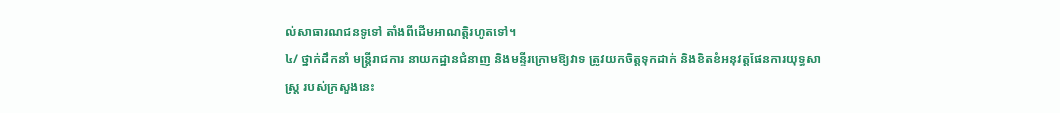ល់សាធារណជនទូទៅ តាំងពីដើមអាណត្តិរហូតទៅ។
៤/ ថ្នាក់ដឹកនាំ មន្ដ្រីរាជការ នាយកដ្ឋានជំនាញ និងមន្ទីរក្រោមឱ្យវាទ ត្រូវយកចិត្តទុកដាក់ និងខិតខំអនុវត្តផែនការយុទ្ធសាស្ដ្រ របស់ក្រសួងនេះ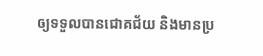ឲ្យទទួលបានជោគជ័យ និងមានប្រ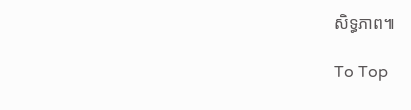សិទ្ធភាព៕

To Top